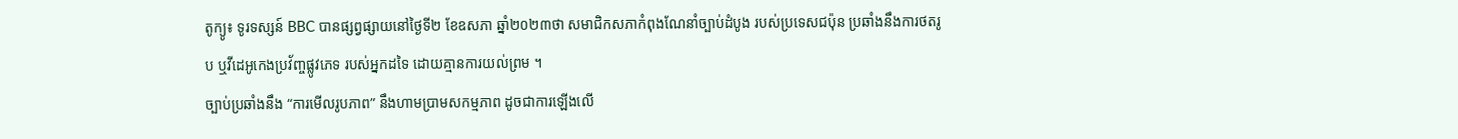តូក្យូ៖ ទូរទស្សន៍ BBC បានផ្សព្វផ្សាយនៅថ្ងៃទី២ ខែឧសភា ឆ្នាំ២០២៣ថា សមាជិកសភាកំពុងណែនាំច្បាប់ដំបូង របស់ប្រទេសជប៉ុន ប្រឆាំងនឹងការថតរូប ឬវីដេអូកេងប្រវ័ញ្ចផ្លូវភេទ របស់អ្នកដទៃ ដោយគ្មានការយល់ព្រម ។
ច្បាប់ប្រឆាំងនឹង “ការមើលរូបភាព” នឹងហាមប្រាមសកម្មភាព ដូចជាការឡើងលើ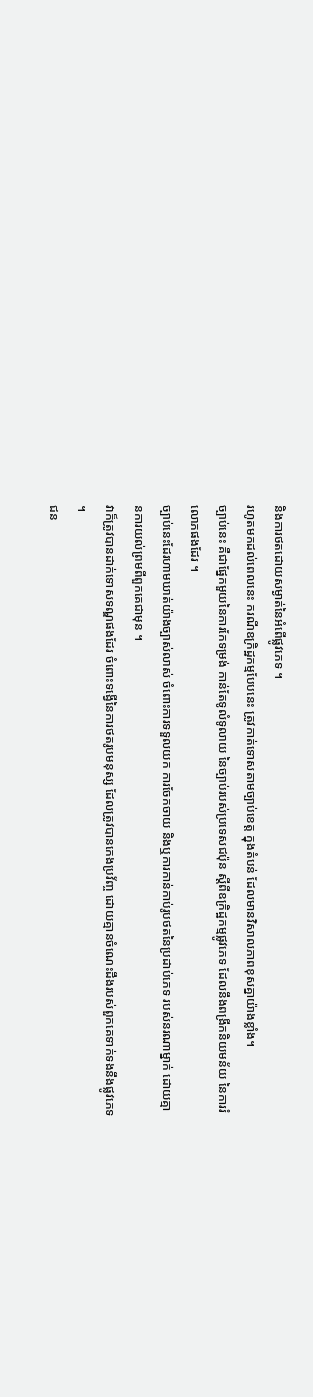និងការថតដោយសម្ងាត់នៃអំពើផ្លូវភេទ ។
រហូតមកដល់ពេលនេះ ករណីឧក្រិដ្ឋកម្មបែបនេះ ត្រូវកាត់ទោសតាមច្បាប់ខេត្ត ក្នុងតំបន់ ដែលមានវិសាលភាពខុសគ្នាយ៉ាងខ្លាំង។
ច្បាប់នេះ គឺជាផ្នែកមួយនៃការកែទម្រង់ កាន់តែទូលំទូលាយ នៃច្បាប់របស់ប្រទេសជប៉ុន ស្តីពីឧក្រិដ្ឋកម្មផ្លូវភេទ ដែលនឹងពង្រីកនិយមន័យ នៃការរំលោភផងដែរ ។
ច្បាប់នេះដែរហាមឃាត់យ៉ាងច្បាស់លាស់ ចំពោះការទទួលយក ការចែកចាយ និងឬការកាន់កាប់រូបថតនៃប្រដាប់ភេទ របស់នរណាម្នាក់ ដោយគ្មានការយល់ព្រមពីពួកគេជាមុន ។
វាក៏ត្រូវបានដាក់ទោសទណ្ឌផងដែរ ចំពោះទង្វើនៃការថតរូបមនុស្ស ដែលត្រូវបានកេងប្រវ័ញ្ច ដោយគ្មានចំណេះដឹងរបស់ពួកគេទាក់ទងនឹងផ្លូវភេទ ។
ជន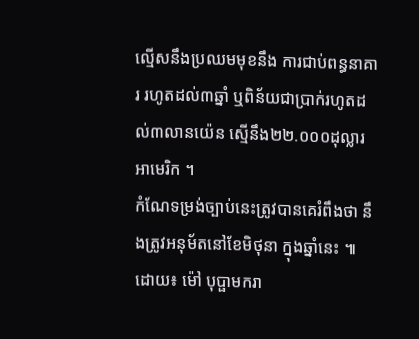ល្មើសនឹងប្រឈមមុខនឹង ការជាប់ពន្ធនាគារ រហូតដល់៣ឆ្នាំ ឬពិន័យជាប្រាក់រហូតដល់៣លានយ៉េន ស្មើនឹង២២.០០០ដុល្លារអាមេរិក ។
កំណែទម្រង់ច្បាប់នេះត្រូវបានគេរំពឹងថា នឹងត្រូវអនុម័តនៅខែមិថុនា ក្នុងឆ្នាំនេះ ៕
ដោយ៖ ម៉ៅ បុប្ផាមករា